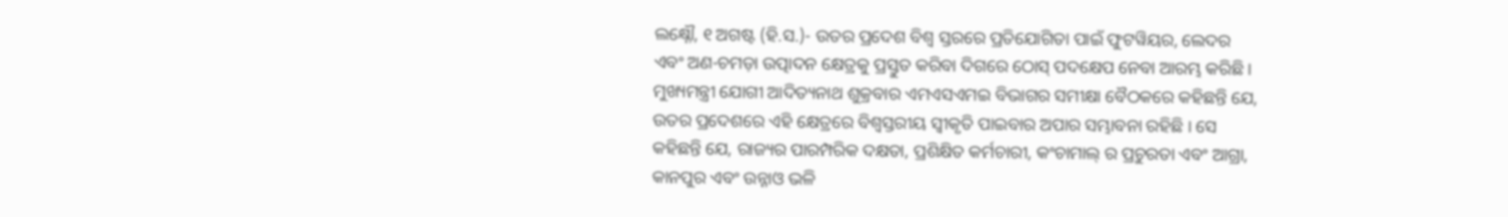ଲକ୍ଷ୍ନୌ, ୧ ଅଗଷ୍ଟ (ହି.ସ.)- ଉତର ପ୍ରଦେଶ ବିଶ୍ୱ ସ୍ତରରେ ପ୍ରତିଯୋଗିତା ପାଇଁ ଫୁଟୱିୟର, ଲେଦର ଏବଂ ଅଣ-ଚମଡ଼ା ଉତ୍ପାଦନ କ୍ଷେତ୍ରକୁ ପ୍ରସ୍ତୁତ କରିବା ଦିଗରେ ଠୋସ୍ ପଦକ୍ଷେପ ନେବା ଆରମ୍ଭ କରିଛି । ମୁଖ୍ୟମନ୍ତ୍ରୀ ଯୋଗୀ ଆଦିତ୍ୟନାଥ ଶୁକ୍ରବାର ଏମଏସଏମଇ ବିଭାଗର ସମୀକ୍ଷା ବୈଠକରେ କହିଛନ୍ତି ଯେ, ଉତର ପ୍ରଦେଶରେ ଏହି କ୍ଷେତ୍ରରେ ବିଶ୍ୱସ୍ତରୀୟ ସ୍ୱୀକୃତି ପାଇବାର ଅପାର ସମ୍ଭାବନା ରହିଛି । ସେ କହିଛନ୍ତି ଯେ, ରାଜ୍ୟର ପାରମ୍ପରିକ ଦକ୍ଷତା, ପ୍ରଶିକ୍ଷିତ କର୍ମଚାରୀ, କଂଚାମାଲ୍ ର ପ୍ରଚୁରତା ଏବଂ ଆଗ୍ରା, କାନପୁର ଏବଂ ଉନ୍ନାଓ ଭଳି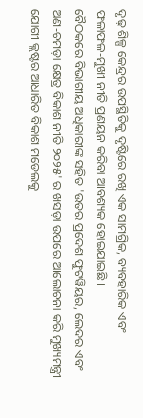ଦୃଢ଼ ଶିଳ୍ପ କେନ୍ଦ୍ରର ଉପସ୍ଥିତିକୁ ଦୃଷ୍ଟିରେ ରଖି ଏକ ସାମଗ୍ରିକ, ବ୍ୟବହାରିକ ଏବଂ ଫଳାଫଳ-ମୁଖୀ ନୀତି ପ୍ରଣୟନ କରିବା ଆବଶ୍ୟକ ହୋଇଯାଇଛି ।
ବୈଠକରେ ବିଭାଗୀୟ ଅଧିକାରୀଙ୍କ ସହିତ 'ଉତର ପ୍ରଦେଶ ଫୁଟୱିୟର, ଲେଦର ଏବଂ ଅଣ-ଚମଡ଼ା କ୍ଷେତ୍ର ବିକାଶ ନୀତି ୨୦୨୫' ର ଖସଡ଼ା ଉପରେ ଆଲୋଚନା କରି ମୁଖ୍ୟମନ୍ତ୍ରୀ ଯୋଗୀ କ୍ଲଷ୍ଟର ଆଧାରିତ ବିକାଶ ମଡେଲକୁ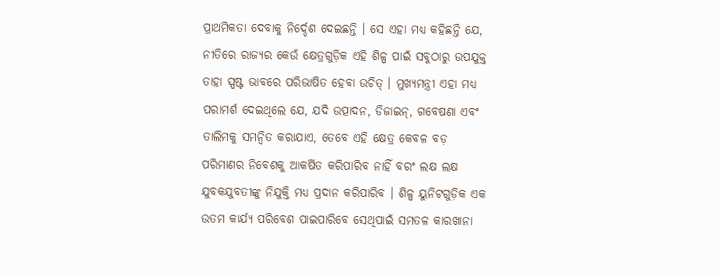ପ୍ରାଥମିକତା ଦେବାକୁ ନିର୍ଦ୍ଦେଶ ଦେଇଛନ୍ତି । ସେ ଏହା ମଧ୍ୟ କହିଛନ୍ତି ଯେ, ନୀତିରେ ରାଜ୍ୟର କେଉଁ କ୍ଷେତ୍ରଗୁଡ଼ିକ ଏହି ଶିଳ୍ପ ପାଇଁ ସବୁଠାରୁ ଉପଯୁକ୍ତ ତାହା ସ୍ପଷ୍ଟ ଭାବରେ ପରିଭାଷିତ ହେବା ଉଚିତ୍ । ମୁଖ୍ୟମନ୍ତ୍ରୀ ଏହା ମଧ୍ୟ ପରାମର୍ଶ ଦେଇଥିଲେ ଯେ, ଯଦି ଉତ୍ପାଦନ, ଡିଜାଇନ୍, ଗବେଷଣା ଏବଂ ତାଲିମକୁ ସମନ୍ୱିତ କରାଯାଏ, ତେବେ ଏହି କ୍ଷେତ୍ର କେବଳ ବଡ଼ ପରିମାଣର ନିବେଶକୁ ଆକର୍ଷିତ କରିପାରିବ ନାହିଁ ବରଂ ଲକ୍ଷ ଲକ୍ଷ ଯୁବକଯୁବତୀଙ୍କୁ ନିଯୁକ୍ତି ମଧ୍ୟ ପ୍ରଦାନ କରିପାରିବ । ଶିଳ୍ପ ୟୁନିଟଗୁଡ଼ିକ ଏକ ଉତମ କାର୍ଯ୍ୟ ପରିବେଶ ପାଇପାରିବେ ସେଥିପାଇଁ ସମତଳ କାରଖାନା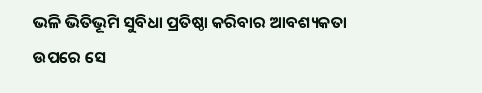ଭଳି ଭିତିଭୂମି ସୁବିଧା ପ୍ରତିଷ୍ଠା କରିବାର ଆବଶ୍ୟକତା ଉପରେ ସେ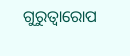ଗୁରୁତ୍ୱାରୋପ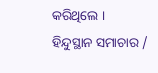କରିଥିଲେ ।
ହିନ୍ଦୁସ୍ଥାନ ସମାଚାର /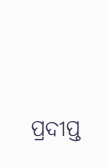ପ୍ରଦୀପ୍ତ